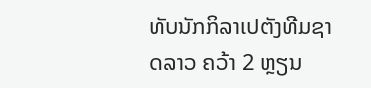ທັບນັກກິລາເປຕັງທີມຊາດລາວ ຄວ້າ 2 ຫຼຽນ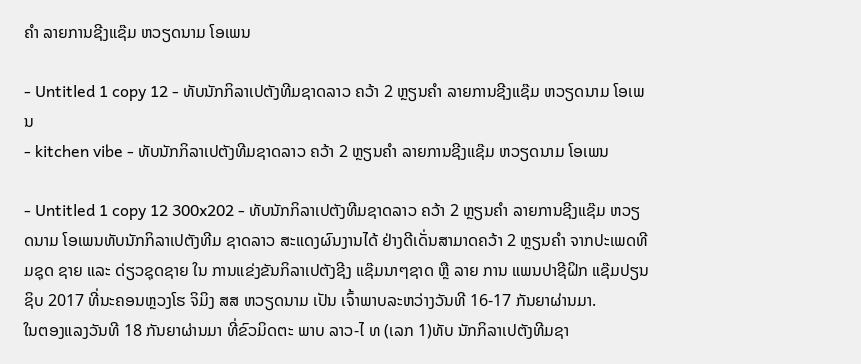ຄຳ ລາຍການຊີງແຊ໊ມ ຫວຽດນາມ ໂອເພນ

- Untitled 1 copy 12 - ທັບນັກກິລາເປຕັງທີມຊາດລາວ ຄວ້າ 2 ຫຼຽນຄຳ ລາຍການຊີງແຊ໊ມ ຫວຽດນາມ ໂອເພນ
- kitchen vibe - ທັບນັກກິລາເປຕັງທີມຊາດລາວ ຄວ້າ 2 ຫຼຽນຄຳ ລາຍການຊີງແຊ໊ມ ຫວຽດນາມ ໂອເພນ

- Untitled 1 copy 12 300x202 - ທັບນັກກິລາເປຕັງທີມຊາດລາວ ຄວ້າ 2 ຫຼຽນຄຳ ລາຍການຊີງແຊ໊ມ ຫວຽດນາມ ໂອເພນທັບນັກກິລາເປຕັງທີມ ຊາດລາວ ສະແດງຜົນງານໄດ້ ຢ່າງດີເດັ່ນສາມາດຄວ້າ 2 ຫຼຽນຄຳ ຈາກປະເພດທີມຊຸດ ຊາຍ ແລະ ດ່ຽວຊຸດຊາຍ ໃນ ການແຂ່ງຂັນກິລາເປຕັງຊີງ ແຊ໊ມນາໆຊາດ ຫຼື ລາຍ ການ ແພນປາຊີຝິກ ແຊ໊ມປຽນຊິບ 2017 ທີ່ນະຄອນຫຼວງໂຮ ຈິມິງ ສສ ຫວຽດນາມ ເປັນ ເຈົ້າພາບລະຫວ່າງວັນທີ 16-17 ກັນຍາຜ່ານມາ.
ໃນຕອງແລງວັນທີ 18 ກັນຍາຜ່ານມາ ທີ່ຂົວມິດຕະ ພາບ ລາວ-ໄ ທ (ເລກ 1)ທັບ ນັກກິລາເປຕັງທີມຊາ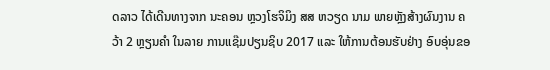ດລາວ ໄດ້ເດີນທາງຈາກ ນະຄອນ ຫຼວງໂຮຈິມິງ ສສ ຫວຽດ ນາມ ພາຍຫຼັງສ້າງຜົນງານ ຄວ້າ 2 ຫຼຽນຄຳ ໃນລາຍ ການແຊ໊ມປຽນຊິບ 2017 ແລະ ໃຫ້ການຕ້ອນຮັບຢ່າງ ອົບອຸ່ນຂອ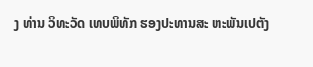ງ ທ່ານ ວິທະວັດ ເທບພິທັກ ຮອງປະທານສະ ຫະພັນເປຕັງ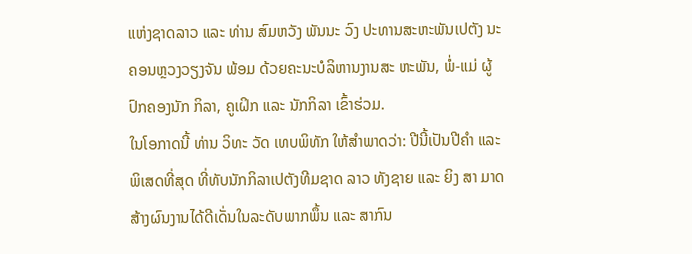ແຫ່ງຊາດລາວ ແລະ ທ່ານ ສົມຫວັງ ພັນນະ ວົງ ປະທານສະຫະພັນເປຕັງ ນະຄອນຫຼວງວຽງຈັນ ພ້ອມ ດ້ວຍຄະນະບໍລິຫານງານສະ ຫະພັນ, ພໍ່-ແມ່ ຜູ້ປົກຄອງນັກ ກິລາ, ຄູເຝິກ ແລະ ນັກກິລາ ເຂົ້າຮ່ວມ.
ໃນໂອກາດນີ້ ທ່ານ ວິທະ ວັດ ເທບພິທັກ ໃຫ້ສຳພາດວ່າ: ປີນີ້ເປັນປີຄຳ ແລະ ພິເສດທີ່ສຸດ ທີ່ທັບນັກກິລາເປຕັງທີມຊາດ ລາວ ທັງຊາຍ ແລະ ຍິງ ສາ ມາດສ້າງຜົນງານໄດ້ດີເດັ່ນໃນລະດັບພາກພຶ້ນ ແລະ ສາກົນ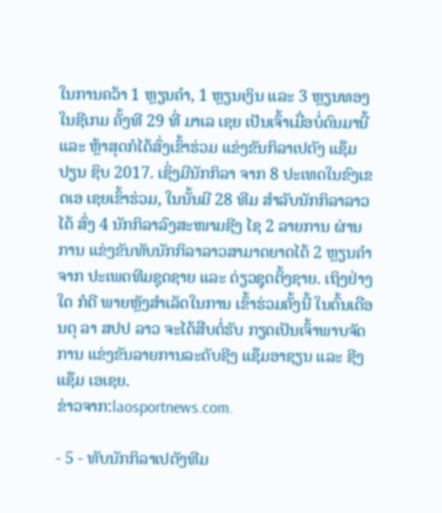ໃນການຄວ້າ 1 ຫຼຽນຄຳ, 1 ຫຼຽນເງິນ ແລະ 3 ຫຼຽນທອງ ໃນຊີເກມ ຄັ້ງທີ 29 ທີ່ ມາເລ ເຊຍ ເປັນເຈົ້າເມື່ອບໍ່ດົນມານີ້ ແລະ ຫຼ້າສຸດກໍໄດ້ສົ່ງເຂົ້າຮ່ວມ ແຂ່ງຂັນກິລາເປຕັງ ແຊ໊ມປຽນ ຊິບ 2017. ເຊິ່ງມີນັກກິລາ ຈາກ 8 ປະເທດໃນຂົງເຂດເອ ເຊຍເຂົ້າຮ່ວມ, ໃນນັ້ນມີ 28 ທີມ ສຳລັບນັກກິລາລາວໄດ້ ສົ່ງ 4 ນັກກິລາລົງສະໜາມຊີງ ໄຊ 2 ລາຍການ ຜ່ານການ ແຂ່ງຂັນທັບນັກກິລາລາວສາມາດຍາດໄດ້ 2 ຫຼຽນຄຳ ຈາກ ປະເພດທີມຊຸດຊາຍ ແລະ ດ່ຽວຊຸດຕິ້ງຊາຍ. ເຖິງຢ່າງໃດ ກໍດີ ພາຍຫຼັງສຳເລັດໃນການ ເຂົ້າຮ່ວມຄັ້ງນີ້ ໃນຕົ້ນເດືອນຕຸ ລາ ສປປ ລາວ ຈະໄດ້ສືບຕໍ່ຮັບ ກຽດເປັນເຈົ້າພາບຈັດການ ແຂ່ງຂັນລາຍການລະດັບຊີງ ແຊ໊ມອາຊຽນ ແລະ ຊີງແຊ໊ມ ເອເຊຍ.
ຂ່າວຈາກ:laosportnews.com.

- 5 - ທັບນັກກິລາເປຕັງທີມ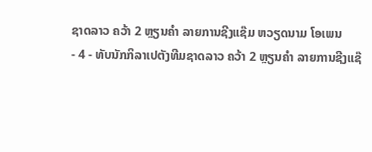ຊາດລາວ ຄວ້າ 2 ຫຼຽນຄຳ ລາຍການຊີງແຊ໊ມ ຫວຽດນາມ ໂອເພນ
- 4 - ທັບນັກກິລາເປຕັງທີມຊາດລາວ ຄວ້າ 2 ຫຼຽນຄຳ ລາຍການຊີງແຊ໊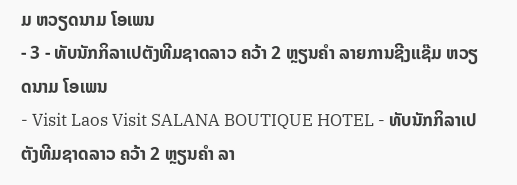ມ ຫວຽດນາມ ໂອເພນ
- 3 - ທັບນັກກິລາເປຕັງທີມຊາດລາວ ຄວ້າ 2 ຫຼຽນຄຳ ລາຍການຊີງແຊ໊ມ ຫວຽດນາມ ໂອເພນ
- Visit Laos Visit SALANA BOUTIQUE HOTEL - ທັບນັກກິລາເປຕັງທີມຊາດລາວ ຄວ້າ 2 ຫຼຽນຄຳ ລາ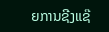ຍການຊີງແຊ໊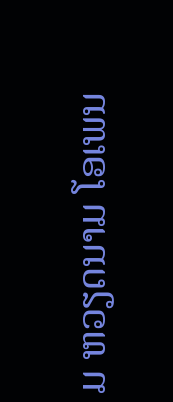ມ ຫວຽດນາມ ໂອເພນ